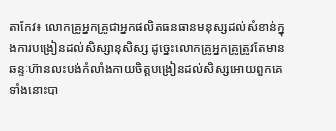តាកែវ៖ លោកគ្រូអ្នកគ្រូជាអ្នកផលិតធនធានមនុស្សដល់សំខាន់ក្នុងការបង្រៀនដល់សិស្សានុសិស្ស ដូច្នេះលោកគ្រូអ្នកគ្រូត្រូវតែមានឆន្ទៈហ៊ានលះបង់កំលាំងកាយចិត្តបង្រៀនដល់សិស្សអោយពួកគេទាំងនោះបា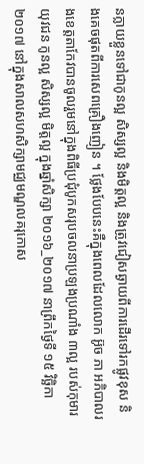នក្លាយខ្លួនទៅជាកូនល្អ សិស្សល្អ និងមិត្តល្អ និងត្រូវជៀសឆ្ងាយពីការដើរទៅរកផ្លូវខុស និងគេចផុតពីការសេពគ្រឿងញៀន ។ ថ្លែងបែបនេះគឺក្នុងពេលដែលលោក អ៊ូច ភា អភិបាលរងខេត្តតាកែវបានចូលរួមនៅក្នុងពិធីប្រជុំបូកសរុបចលនាប្រឡងប្រណាំង ៣ល្អ របស់កុមារ យុវជន កូនល្អ សិស្សល្អ មិត្តល្អ ក្នុងឆ្នាំសិក្សា ២០១៦_២០១៧ នាព្រឹកថ្ងៃទី ១៥ វិច្ឆិកា ២០១៧ នៅក្នុងសាលសហសិក្សាមជ្ឈមណ្ឌលគរុកោស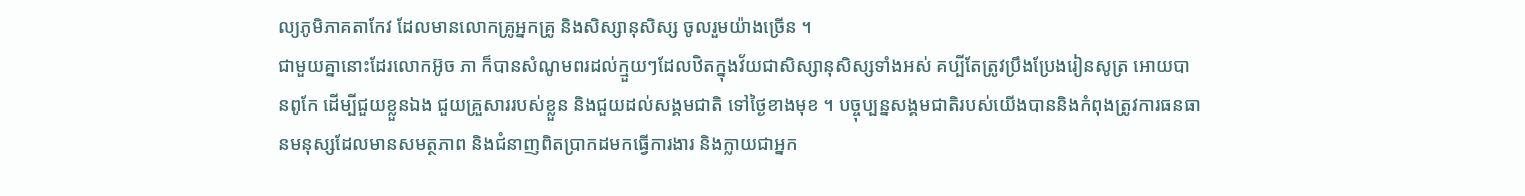ល្យភូមិភាគតាកែវ ដែលមានលោកគ្រូអ្នកគ្រូ និងសិស្សានុសិស្ស ចូលរួមយ៉ាងច្រើន ។
ជាមួយគ្នានោះដែរលោកអ៊ូច ភា ក៏បានសំណូមពរដល់ក្មួយៗដែលឋិតក្នុងវ័យជាសិស្សានុសិស្សទាំងអស់ គប្បីតែត្រូវប្រឹងប្រែងរៀនសូត្រ អោយបានពូកែ ដើម្បីជួយខ្លួនឯង ជួយគ្រួសាររបស់ខ្លួន និងជួយដល់សង្គមជាតិ ទៅថ្ងៃខាងមុខ ។ បច្ចុប្បន្នសង្គមជាតិរបស់យើងបាននិងកំពុងត្រូវការធនធានមនុស្សដែលមានសមត្ថភាព និងជំនាញពិតប្រាកដមកធ្វើការងារ និងក្លាយជាអ្នក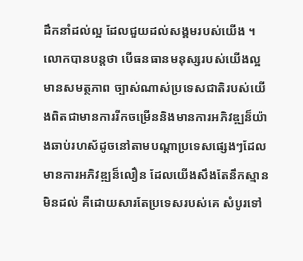ដឹកនាំដល់ល្អ ដែលជួយដល់សង្គមរបស់យើង ។ លោកបានបន្តថា បើធនធានមនុស្សរបស់យើងល្អ មានសមត្ថភាព ច្បាស់ណាស់ប្រទេសជាតិរបស់យើងពិតជាមានការរីកចម្រើននិងមានការអភិវឌ្ឍន៏យ៉ាងឆាប់រហស័ដូចនៅតាមបណ្តាប្រទេសផ្សេងៗដែលមានការអភិវឌ្ឍន៏លឿន ដែលយើងសឹងតែនឹកស្មានមិនដល់ គឺដោយសារតែប្រទេសរបស់គេ សំបូរទៅ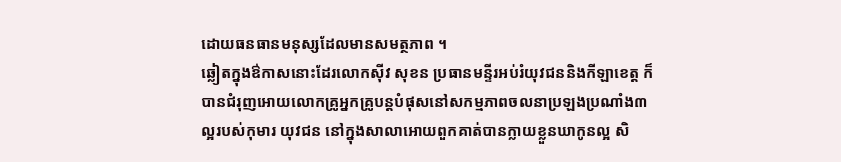ដោយធនធានមនុស្សដែលមានសមត្ថភាព ។
ឆ្លៀតក្នុងឳកាសនោះដែរលោកស៊ីវ សុខន ប្រធានមន្ទីរអប់រំយុវជននិងកីឡាខេត្ត ក៏បានជំរុញអោយលោកគ្រូអ្នកគ្រូបន្តបំផុសនៅសកម្មភាពចលនាប្រឡងប្រណាំង៣ល្អរបស់កុមារ យុវជន នៅក្នុងសាលាអោយពួកគាត់បានក្លាយខ្លួនឃាកូនល្អ សិ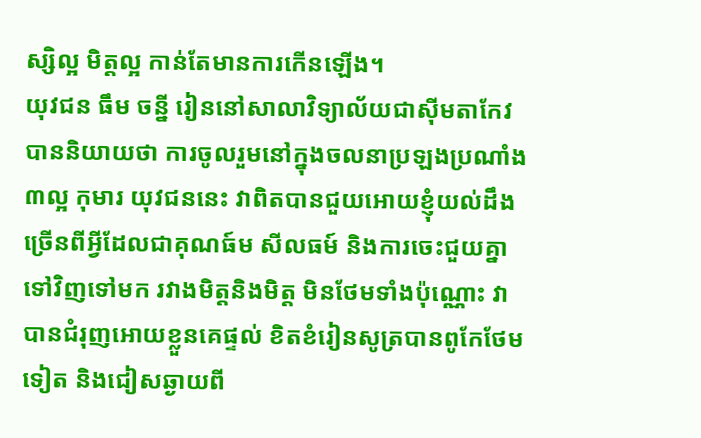ស្សិល្អ មិត្តល្អ កាន់តែមានការកើនឡើង។
យុវជន ធឹម ចន្នី រៀននៅសាលាវិទ្យាល័យជាស៊ីមតាកែវ បាននិយាយថា ការចូលរួមនៅក្នុងចលនាប្រឡងប្រណាំង៣ល្អ កុមារ យុវជននេះ វាពិតបានជួយអោយខ្ញុំយល់ដឹងច្រើនពីអ្វីដែលជាគុណធ៍ម សីលធម៍ និងការចេះជួយគ្នាទៅវិញទៅមក រវាងមិត្តនិងមិត្ត មិនថែមទាំងប៉ុណ្ណោះ វាបានជំរុញអោយខ្លួនគេផ្ទល់ ខិតខំរៀនសូត្របានពូកែថែមទៀត និងជៀសឆ្ងាយពី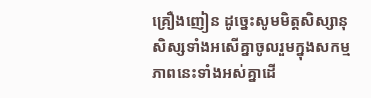គ្រឿងញៀន ដូច្នេះសូមមិត្តសិស្សានុសិស្សទាំងអសើគ្នាចូលរួមក្នុងសកម្មភាពនេះទាំងអស់គ្នាដើ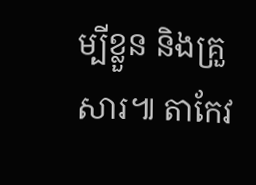ម្បីខ្លួន និងគ្រួសារ៕ តាកែវ